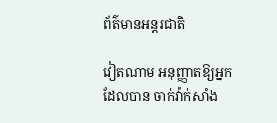ព័ត៌មានអន្តរជាតិ

វៀតណាម អនុញ្ញាតឱ្យអ្នកដែលបាន ចាក់វ៉ាក់សាំង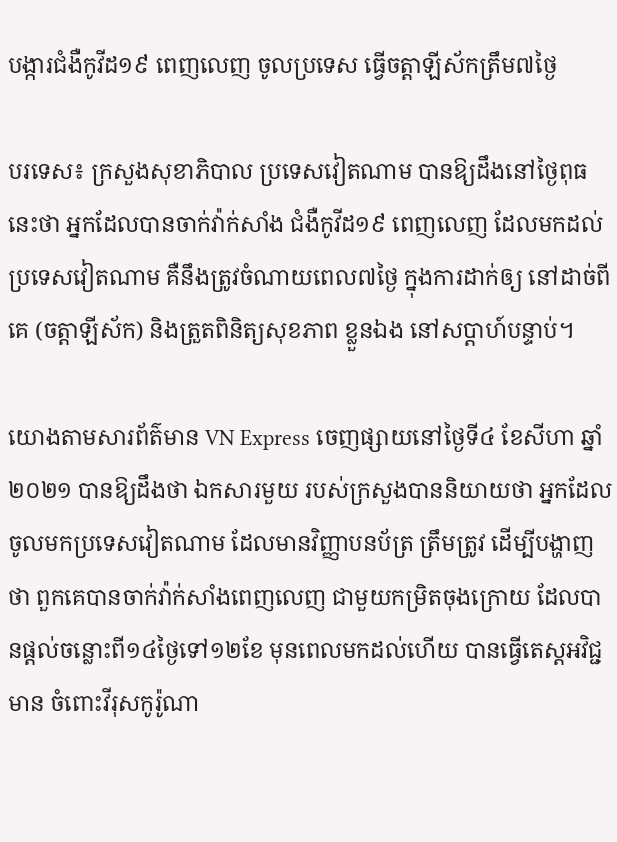បង្ការជំងឺកូវីដ១៩ ពេញលេញ ចូលប្រទេស ធ្វើចត្តាឡីស័កត្រឹម៧ថ្ងៃ

បរទេស៖ ក្រសួងសុខាភិបាល ប្រទេសវៀតណាម បានឱ្យដឹងនៅថ្ងៃពុធនេះថា អ្នកដែលបានចាក់វ៉ាក់សាំង ជំងឺកូវីដ១៩ ពេញលេញ ដែលមកដល់ប្រទេសវៀតណាម គឺនឹងត្រូវចំណាយពេល៧ថ្ងៃ ក្នុងការដាក់ឲ្យ នៅដាច់ពីគេ (ចត្តាឡីស័ក) និងត្រួតពិនិត្យសុខភាព ខ្លួនឯង នៅសប្តាហ៍បន្ទាប់។

យោងតាមសារព័ត៌មាន VN Express ចេញផ្សាយនៅថ្ងៃទី៤ ខែសីហា ឆ្នាំ២០២១ បានឱ្យដឹងថា ឯកសារមួយ របស់ក្រសួងបាននិយាយថា អ្នកដែលចូលមកប្រទេសវៀតណាម ដែលមានវិញ្ញាបនប័ត្រ ត្រឹមត្រូវ ដើម្បីបង្ហាញថា ពួកគេបានចាក់វ៉ាក់សាំងពេញលេញ ជាមួយកម្រិតចុងក្រោយ ដែលបានផ្តល់ចន្លោះពី១៤ថ្ងៃទៅ១២ខែ មុនពេលមកដល់ហើយ បានធ្វើតេស្តអវិជ្ជមាន ចំពោះវីរុសកូរ៉ូណា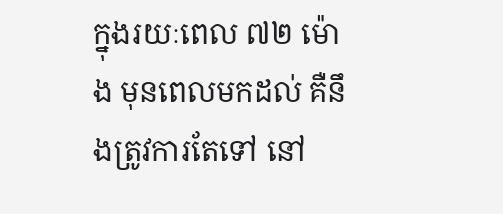ក្នុងរយៈពេល ៧២ ម៉ោង មុនពេលមកដល់ គឺនឹងត្រូវការតែទៅ នៅ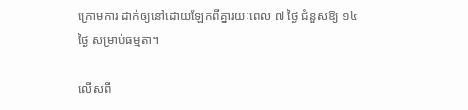ក្រោមការ ដាក់ឲ្យនៅដោយឡែកពីគ្នារយៈពេល ៧ ថ្ងៃ ជំនួសឱ្យ ១៤ ថ្ងៃ សម្រាប់ធម្មតា។

លើសពី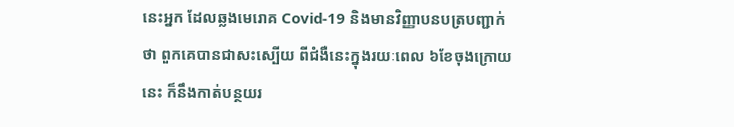នេះអ្នក ដែលឆ្លងមេរោគ Covid-19 និងមានវិញ្ញាបនបត្របញ្ជាក់ថា ពួកគេបានជាសះស្បើយ ពីជំងឺនេះក្នុងរយៈពេល ៦ខែចុងក្រោយនេះ ក៏នឹងកាត់បន្ថយរ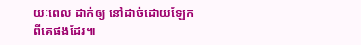យៈពេល ដាក់ឲ្យ នៅដាច់ដោយឡែក ពីគេផងដែរ៕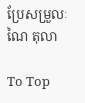ប្រែសម្រួលៈ ណៃ តុលា

To Top